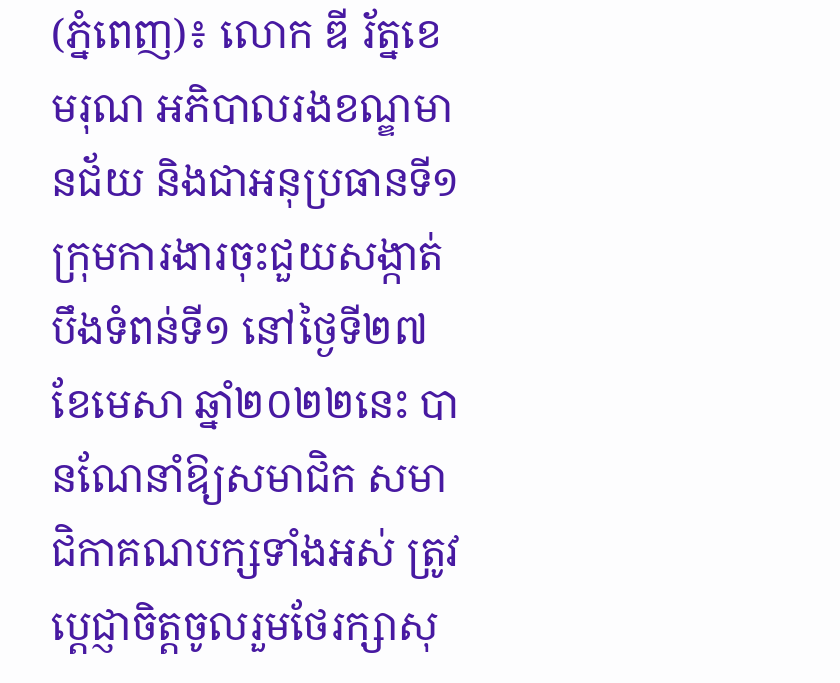(ភ្នំពេញ)៖ លោក ឌី រ័ត្នខេមរុណ អភិបាលរងខណ្ឌមានជ័យ និងជាអនុប្រធានទី១ ក្រុមការងារចុះជួយសង្កាត់បឹងទំពន់ទី១ នៅថ្ងៃទី២៧ ខែមេសា ឆ្នាំ២០២២នេះ បានណែនាំឱ្យសមាជិក សមាជិកាគណបក្សទាំងអស់ ត្រូវប្តេជ្ញាចិត្តចូលរួមថែរក្សាសុ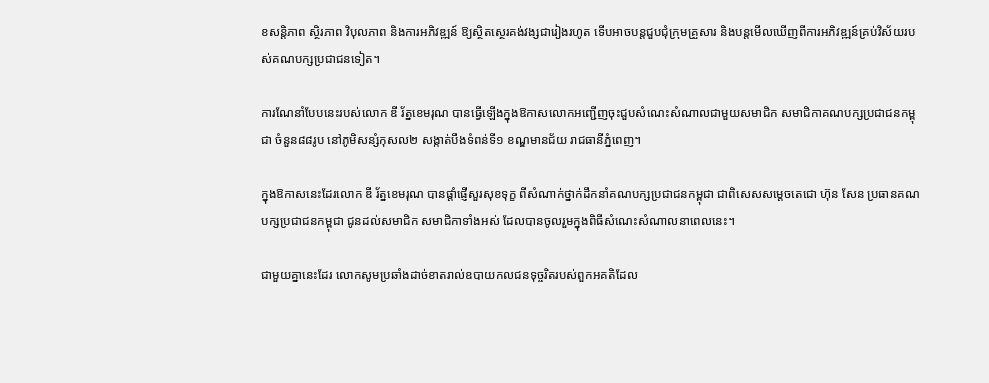ខសន្តិភាព ស្ថិរភាព វិបុលភាព និងការអភិវឌ្ឍន៍ ឱ្យស្ថិតស្ថេរគង់វង្សជារៀងរហូត ទើបអាចបន្តជួបជុំក្រុមគ្រួសារ និងបន្តមើលឃើញពីការអភិវឌ្ឍន៍គ្រប់វិស័យរបស់គណបក្សប្រជាជនទៀត។

ការណែនាំបែបនេះរបស់លោក ឌី រ័ត្នខេមរុណ បានធ្វើឡើងក្នុងឱកាសលោកអញ្ជើញចុះជួបសំណេះសំណាលជាមួយសមាជិក សមាជិកាគណបក្សប្រជាជនកម្ពុជា ចំនួន៨៨រូប នៅភូមិសន្សំកុសល២ សង្កាត់បឹងទំពន់ទី១ ខណ្ឌមានជ័យ រាជធានីភ្នំពេញ។

ក្នុងឱកាសនេះដែរលោក ឌី រ័ត្នខេមរុណ បានផ្តាំផ្ញើសួរសុខទុក្ខ ពីសំណាក់ថ្នាក់ដឹកនាំគណបក្សប្រជាជនកម្ពុជា ជាពិសេសសម្តេចតេជោ ហ៊ុន សែន ប្រធានគណបក្សប្រជាជនកម្ពុជា ជូនដល់សមាជិក សមាជិកាទាំងអស់ ដែលបានចូលរួមក្នុងពិធីសំណេះសំណាលនាពេលនេះ។

ជាមួយគ្នានេះដែរ លោកសូមប្រឆាំងដាច់ខាតរាល់ឧបាយកលជនទុច្ចរិតរបស់ពួកអគតិដែល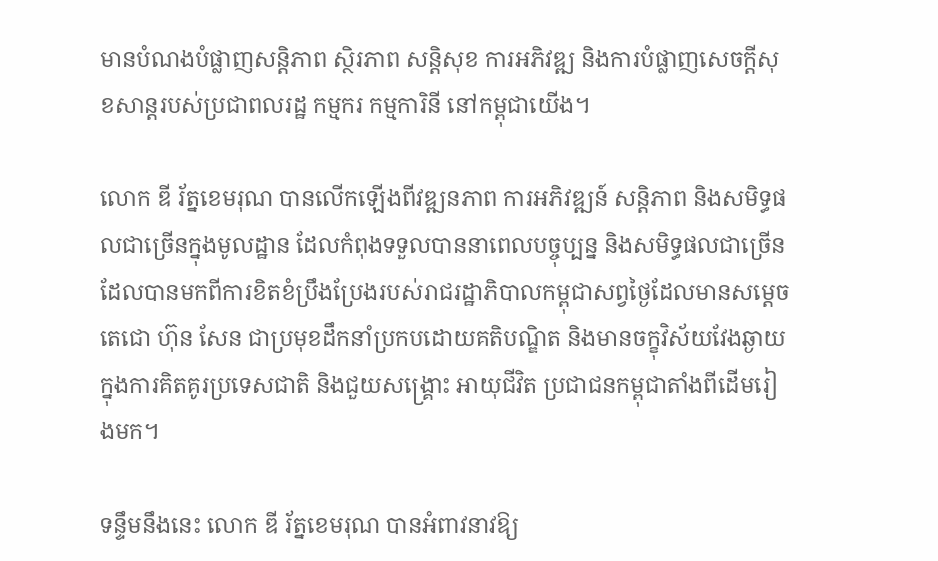មានបំណងបំផ្លាញសន្តិភាព ស្ថិរភាព សន្តិសុខ ការអភិវឌ្ឍ និងការបំផ្លាញសេចក្តីសុខសាន្តរបស់ប្រជាពលរដ្ឋ កម្មករ កម្មការិនី នៅកម្ពុជាយើង។

លោក ឌី រ័ត្នខេមរុណ បានលើកឡើងពីវឌ្ឍនភាព ការអភិវឌ្ឍន៍ សន្តិភាព និងសមិទ្ធផលជាច្រើនក្នុងមូលដ្ឋាន ដែលកំពុងទទួលបាននាពេលបច្ចុប្បន្ន និងសមិទ្ធផលជាច្រើន ដែលបានមកពីការខិតខំប្រឹងប្រែងរបស់រាជរដ្ឋាភិបាលកម្ពុជាសព្វថ្ងៃដែលមានសម្តេចតេជោ ហ៊ុន សែន ជាប្រមុខដឹកនាំប្រកបដោយគតិបណ្ឌិត និងមានចក្ខុវិស័យវែងឆ្ងាយ ក្នុងការគិតគូរប្រទេសជាតិ និងជួយសង្រ្គោះ អាយុជីវិត ប្រជាជនកម្ពុជាតាំងពីដើមរៀងមក។

ទន្ទឹមនឹងនេះ លោក ឌី រ័ត្នខេមរុណ បានអំពាវនាវឱ្យ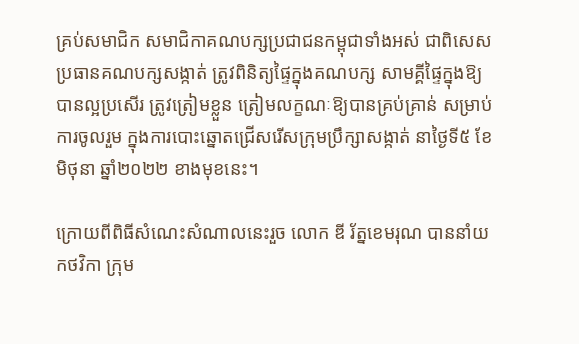គ្រប់សមាជិក សមាជិកាគណបក្សប្រជាជនកម្ពុជាទាំងអស់ ជាពិសេសប្រធានគណបក្សសង្កាត់ ត្រូវពិនិត្យផ្ទៃក្នុងគណបក្ស សាមគ្គីផ្ទៃក្នុងឱ្យបានល្អប្រសើរ ត្រូវត្រៀមខ្លួន ត្រៀមលក្ខណៈឱ្យបានគ្រប់គ្រាន់ សម្រាប់ការចូលរួម ក្នុងការបោះឆ្នោតជ្រើសរើសក្រុមប្រឹក្សាសង្កាត់ នាថ្ងៃទី៥ ខែមិថុនា ឆ្នាំ២០២២ ខាងមុខនេះ។

ក្រោយពីពិធីសំណេះសំណាលនេះរួច លោក ឌី រ័ត្នខេមរុណ បាននាំយកថវិកា ក្រុម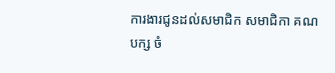ការងារជូនដល់សមាជិក សមាជិកា គណបក្ស ចំ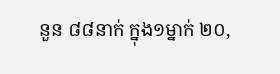នួន ៨៨នាក់ ក្នុង១ម្នាក់ ២០,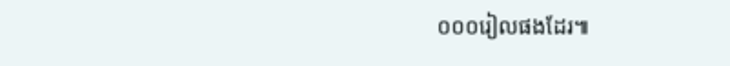០០០រៀលផងដែរ៕